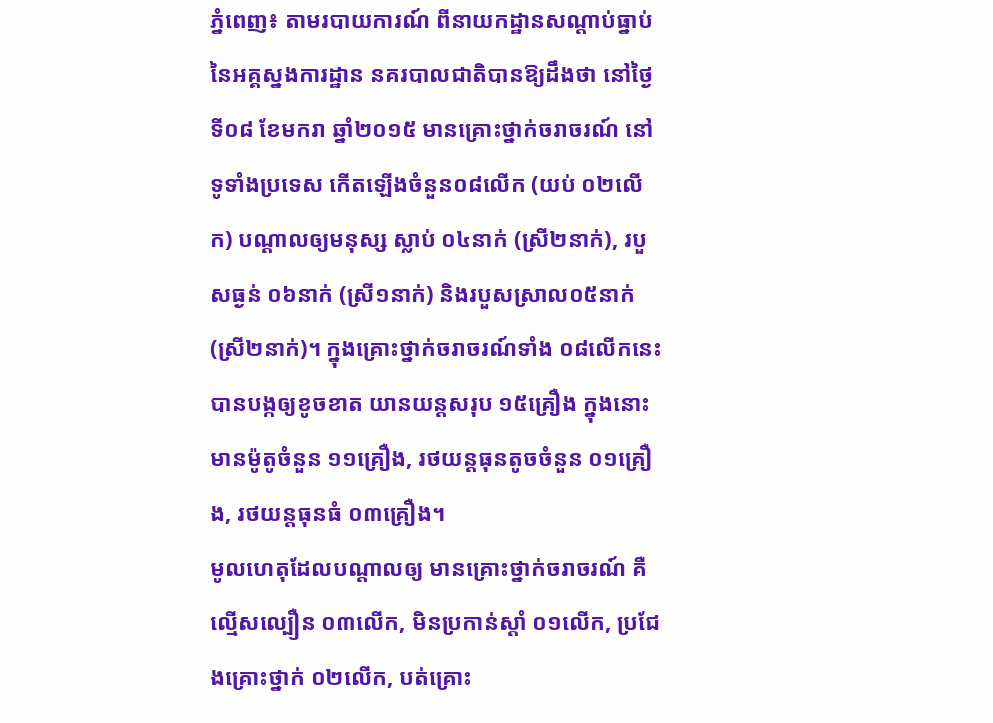ភ្នំពេញ៖ តាមរបាយការណ៍ ពីនាយកដ្ឋានសណ្តាប់ធ្នាប់ នៃអគ្គស្នងការដ្ឋាន នគរបាលជាតិបានឱ្យដឹងថា នៅថ្ងៃទី០៨ ខែមករា ឆ្នាំ២០១៥ មានគ្រោះថ្នាក់ចរាចរណ៍ នៅទូទាំងប្រទេស កើតឡើងចំនួន០៨លើក (យប់ ០២លើក) បណ្តាលឲ្យមនុស្ស ស្លាប់ ០៤នាក់ (ស្រី២នាក់), របួសធ្ងន់ ០៦នាក់ (ស្រី១នាក់) និងរបួសស្រាល០៥នាក់(ស្រី២នាក់)។ ក្នុងគ្រោះថ្នាក់ចរាចរណ៍ទាំង ០៨លើកនេះ បានបង្កឲ្យខូចខាត យានយន្តសរុប ១៥គ្រឿង ក្នុងនោះមានម៉ូតូចំនួន ១១គ្រឿង, រថយន្តធុនតូចចំនួន ០១គ្រឿង, រថយន្តធុនធំ ០៣គ្រឿង។
មូលហេតុដែលបណ្តាលឲ្យ មានគ្រោះថ្នាក់ចរាចរណ៍ គឺល្មើសល្បឿន ០៣លើក, មិនប្រកាន់ស្តាំ ០១លើក, ប្រជែងគ្រោះថ្នាក់ ០២លើក, បត់គ្រោះ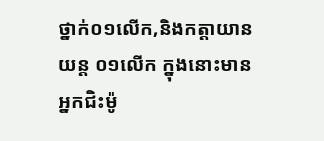ថ្នាក់០១លើក,និងកត្តាយានយន្ត ០១លើក ក្នុងនោះមានអ្នកជិះម៉ូ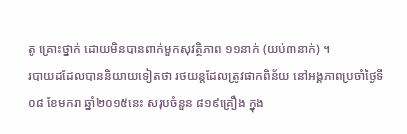តូ គ្រោះថ្នាក់ ដោយមិនបានពាក់មួកសុវត្ថិភាព ១១នាក់ (យប់៣នាក់) ។
របាយដដែលបាននិយាយទៀតថា រថយន្តដែលត្រូវផាកពិន័យ នៅអង្គភាពប្រចាំថ្ងៃទី០៨ ខែមករា ឆ្នាំ២០១៥នេះ សរុបចំនួន ៨១៩គ្រឿង ក្នុង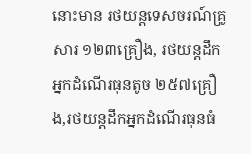នោះមាន រថយន្តទេសចរណ៍គ្រូសារ ១២៣គ្រឿង, រថយន្តដឹកអ្នកដំណើរធុនតូច ២៥៧គ្រឿង,រថយន្តដឹកអ្នកដំណើរធុនធំ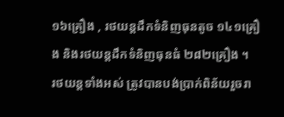១៦គ្រឿង , រថយន្តដឹកទំនិញធុនតូច ១៤១គ្រឿង និងរថយន្តដឹកទំនិញធុនធំ ២៨២គ្រឿង ។
រថយន្តទាំងអស់ ត្រូវបានបង់ប្រាក់ពិន័យរួចរា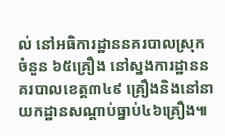ល់ នៅអធិការដ្ឋាននគរបាលស្រុក ចំនួន ៦៥គ្រឿង នៅស្នងការដ្ឋាននគរបាលខេត្ត៣៤៩ គ្រឿងនិងនៅនាយកដ្ឋានសណ្តាប់ធ្នាប់៤៦គ្រឿង៕